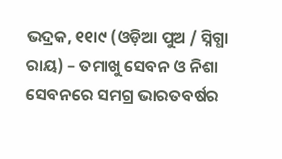ଭଦ୍ରକ, ୧୧ା୯ (ଓଡ଼ିଆ ପୁଅ / ସ୍ନିଗ୍ଧା ରାୟ) – ତମାଖୁ ସେବନ ଓ ନିଶା ସେବନରେ ସମଗ୍ର ଭାରତବର୍ଷର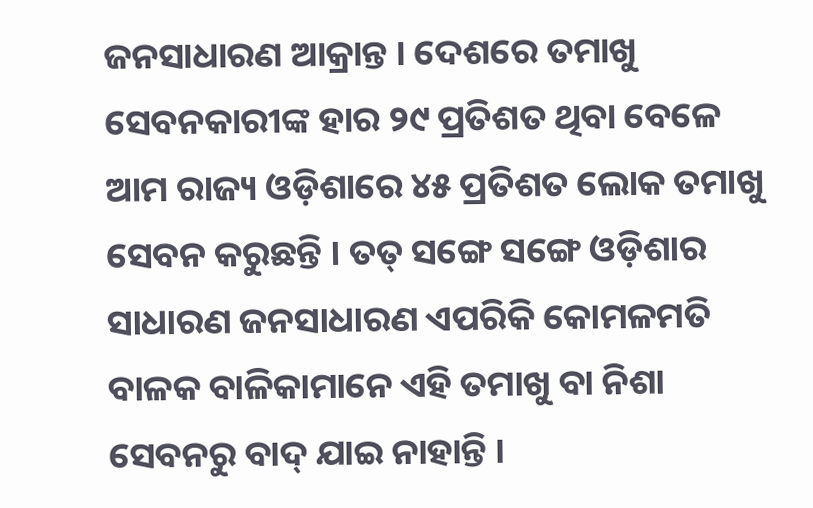ଜନସାଧାରଣ ଆକ୍ରାନ୍ତ । ଦେଶରେ ତମାଖୁ ସେବନକାରୀଙ୍କ ହାର ୨୯ ପ୍ରତିଶତ ଥିବା ବେଳେ ଆମ ରାଜ୍ୟ ଓଡ଼ିଶାରେ ୪୫ ପ୍ରତିଶତ ଲୋକ ତମାଖୁ ସେବନ କରୁଛନ୍ତି । ତତ୍ ସଙ୍ଗେ ସଙ୍ଗେ ଓଡ଼ିଶାର ସାଧାରଣ ଜନସାଧାରଣ ଏପରିକି କୋମଳମତି ବାଳକ ବାଳିକାମାନେ ଏହି ତମାଖୁ ବା ନିଶା ସେବନରୁ ବାଦ୍ ଯାଇ ନାହାନ୍ତି ।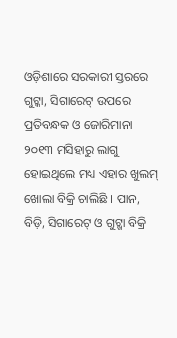ଓଡ଼ିଶାରେ ସରକାରୀ ସ୍ତରରେ ଗୁଟ୍କା, ସିଗାରେଟ୍ ଉପରେ ପ୍ରତିବନ୍ଧକ ଓ ଜୋରିମାନା ୨୦୧୩ ମସିହାରୁ ଲାଗୁ ହୋଇଥିଲେ ମଧ୍ୟ ଏହାର ଖୁଲମ୍ ଖୋଲା ବିକ୍ରି ଚାଲିଛି । ପାନ, ବିଡ଼ି, ସିଗାରେଟ୍ ଓ ଗୁଟ୍ଖା ବିକ୍ରି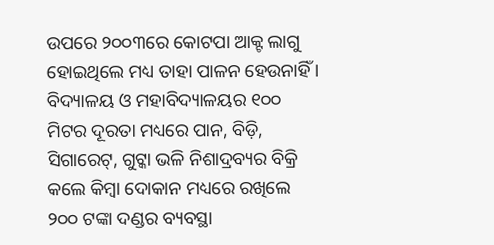ଉପରେ ୨୦୦୩ରେ କୋଟପା ଆକ୍ଟ ଲାଗୁ ହୋଇଥିଲେ ମଧ୍ୟ ତାହା ପାଳନ ହେଉନାହିଁ । ବିଦ୍ୟାଳୟ ଓ ମହାବିଦ୍ୟାଳୟର ୧୦୦ ମିଟର ଦୂରତା ମଧ୍ୟରେ ପାନ, ବିଡ଼ି, ସିଗାରେଟ୍, ଗୁଟ୍କା ଭଳି ନିଶାଦ୍ରବ୍ୟର ବିକ୍ରି କଲେ କିମ୍ବା ଦୋକାନ ମଧ୍ୟରେ ରଖିଲେ ୨୦୦ ଟଙ୍କା ଦଣ୍ଡର ବ୍ୟବସ୍ଥା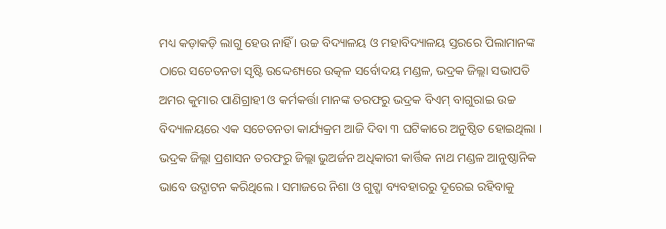ମଧ୍ୟ କଡ଼ାକଡ଼ି ଲାଗୁ ହେଉ ନାହିଁ । ଉଚ୍ଚ ବିଦ୍ୟାଳୟ ଓ ମହାବିଦ୍ୟାଳୟ ସ୍ତରରେ ପିଲାମାନଙ୍କ ଠାରେ ସଚେତନତା ସୃଷ୍ଟି ଉଦ୍ଦେଶ୍ୟରେ ଉତ୍କଳ ସର୍ବୋଦୟ ମଣ୍ଡଳ, ଭଦ୍ରକ ଜିଲ୍ଲା ସଭାପତି ଅମର କୁମାର ପାଣିଗ୍ରାହୀ ଓ କର୍ମକର୍ତ୍ତା ମାନଙ୍କ ତରଫରୁ ଭଦ୍ରକ ବିଏମ୍ ବାଗୁରାଇ ଉଚ୍ଚ ବିଦ୍ୟାଳୟରେ ଏକ ସଚେତନତା କାର୍ଯ୍ୟକ୍ରମ ଆଜି ଦିବା ୩ ଘଟିକାରେ ଅନୁଷ୍ଠିତ ହୋଇଥିଲା । ଭଦ୍ରକ ଜିଲ୍ଲା ପ୍ରଶାସନ ତରଫରୁ ଜିଲ୍ଲା ଭୁଅର୍ଜନ ଅଧିକାରୀ କାର୍ତ୍ତିକ ନାଥ ମଣ୍ଡଳ ଆନୁଷ୍ଠାନିକ ଭାବେ ଉଦ୍ଘାଟନ କରିଥିଲେ । ସମାଜରେ ନିଶା ଓ ଗୁଟ୍ଖା ବ୍ୟବହାରରୁ ଦୂରେଇ ରହିବାକୁ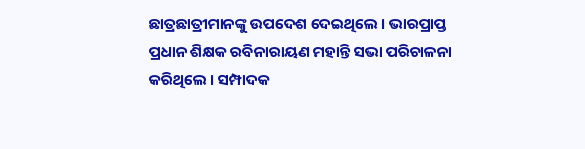ଛାତ୍ରଛାତ୍ରୀମାନଙ୍କୁ ଉପଦେଶ ଦେଇଥିଲେ । ଭାରପ୍ରାପ୍ତ ପ୍ରଧାନ ଶିକ୍ଷକ ରବିନାରାୟଣ ମହାନ୍ତି ସଭା ପରିଚାଳନା କରିଥିଲେ । ସମ୍ପାଦକ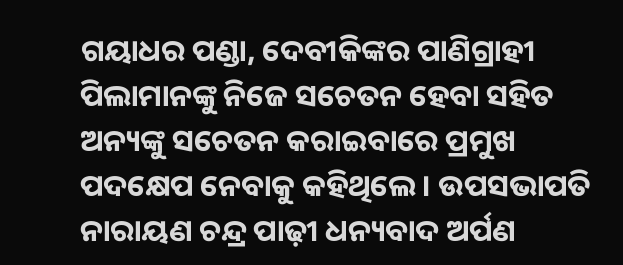ଗୟାଧର ପଣ୍ଡା, ଦେବୀକିଙ୍କର ପାଣିଗ୍ରାହୀ ପିଲାମାନଙ୍କୁ ନିଜେ ସଚେତନ ହେବା ସହିତ ଅନ୍ୟଙ୍କୁ ସଚେତନ କରାଇବାରେ ପ୍ରମୁଖ ପଦକ୍ଷେପ ନେବାକୁ କହିଥିଲେ । ଉପସଭାପତି ନାରାୟଣ ଚନ୍ଦ୍ର ପାଢ଼ୀ ଧନ୍ୟବାଦ ଅର୍ପଣ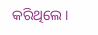କରିଥିଲେ ।